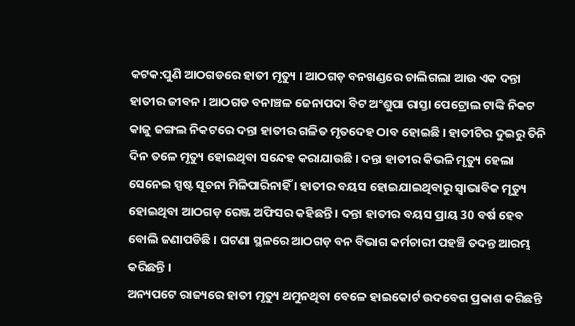କଟକ:ପୁଣି ଆଠଗଡରେ ହାତୀ ମୃତ୍ୟୁ । ଆଠଗଡ଼ ବନଖଣ୍ଡରେ ଚାଲିଗଲା ଆଉ ଏକ ଦନ୍ତା ହାତୀର ଜୀବନ । ଆଠଗଡ ବନାଞ୍ଚଳ ଜେନାପଦା ବିଟ ଅଂଶୁପା ରାସ୍ତା ପେଟ୍ରୋଲ ଟାଙ୍କି ନିକଟ କାଜୁ ଜଙ୍ଗଲ ନିକଟରେ ଦନ୍ତା ହାତୀର ଗଳିତ ମୃତଦେହ ଠାବ ହୋଇଛି । ହାତୀଟିର ଦୁଇରୁ ତିନି ଦିନ ତଳେ ମୃତ୍ୟୁ ହୋଇଥିବା ସନ୍ଦେହ କରାଯାଉଛି । ଦନ୍ତା ହାତୀର କିଭଳି ମୃତ୍ୟୁ ହେଲା ସେନେଇ ସ୍ପଷ୍ଟ ସୂଚନା ମିଳିପାରିନାହିଁ । ହାତୀର ବୟସ ହୋଇଯାଇଥିବାରୁ ସ୍ୱାଭାବିକ ମୃତ୍ୟୁ ହୋଇଥିବା ଆଠଗଡ଼ ରେଞ୍ଜ ଅଫିସର କହିଛନ୍ତି । ଦନ୍ତା ହାତୀର ବୟସ ପ୍ରାୟ 30 ବର୍ଷ ହେବ ବୋଲି ଜଣାପଡିଛି । ଘଟଣା ସ୍ଥଳରେ ଆଠଗଡ଼ ବନ ବିଭାଗ କର୍ମଚାରୀ ପହଞ୍ଚି ତଦନ୍ତ ଆରମ୍ଭ କରିଛନ୍ତି ।
ଅନ୍ୟପଟେ ରାଜ୍ୟରେ ହାତୀ ମୃତ୍ୟୁ ଥମୁନଥିବା ବେଳେ ହାଇକୋର୍ଟ ଉଦବେଗ ପ୍ରକାଶ କରିଛନ୍ତି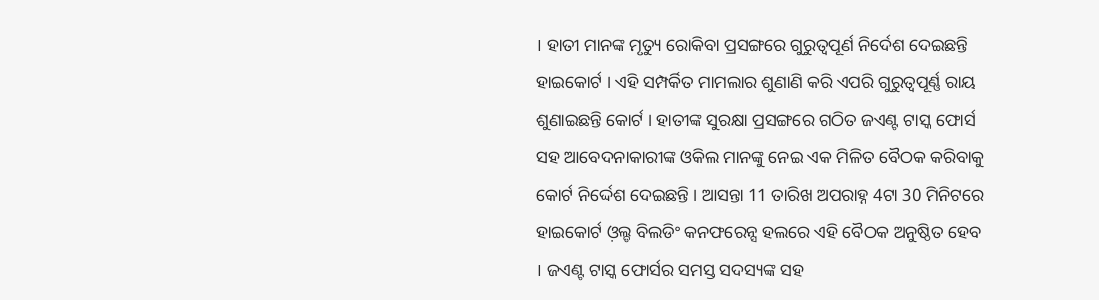। ହାତୀ ମାନଙ୍କ ମୃତ୍ୟୁ ରୋକିବା ପ୍ରସଙ୍ଗରେ ଗୁରୁତ୍ୱପୂର୍ଣ ନିର୍ଦେଶ ଦେଇଛନ୍ତି ହାଇକୋର୍ଟ । ଏହି ସମ୍ପର୍କିତ ମାମଲାର ଶୁଣାଣି କରି ଏପରି ଗୁରୁତ୍ୱପୂର୍ଣ୍ଣ ରାୟ ଶୁଣାଇଛନ୍ତି କୋର୍ଟ । ହାତୀଙ୍କ ସୁରକ୍ଷା ପ୍ରସଙ୍ଗରେ ଗଠିତ ଜଏଣ୍ଟ ଟାସ୍କ ଫୋର୍ସ ସହ ଆବେଦନାକାରୀଙ୍କ ଓକିଲ ମାନଙ୍କୁ ନେଇ ଏକ ମିଳିତ ବୈଠକ କରିବାକୁ କୋର୍ଟ ନିର୍ଦ୍ଦେଶ ଦେଇଛନ୍ତି । ଆସନ୍ତା 11 ତାରିଖ ଅପରାହ୍ନ 4ଟା 30 ମିନିଟରେ ହାଇକୋର୍ଟ ଓ଼ଲ୍ଡ ବିଲଡିଂ କନଫରେନ୍ସ ହଲରେ ଏହି ବୈଠକ ଅନୁଷ୍ଠିତ ହେବ । ଜଏଣ୍ଟ ଟାସ୍କ ଫୋର୍ସର ସମସ୍ତ ସଦସ୍ୟଙ୍କ ସହ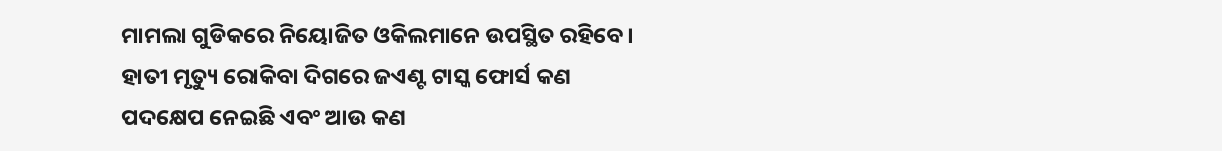ମାମଲା ଗୁଡିକରେ ନିୟୋଜିତ ଓକିଲମାନେ ଉପସ୍ଥିତ ରହିବେ। ହାତୀ ମୃତ୍ୟୁ ରୋକିବା ଦିଗରେ ଜଏଣ୍ଟ ଟାସ୍କ ଫୋର୍ସ କଣ ପଦକ୍ଷେପ ନେଇଛି ଏବଂ ଆଉ କଣ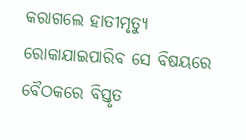କରାଗଲେ ହାତୀମୃତ୍ୟୁ ରୋକାଯାଇପାରିବ ସେ ବିଷୟରେ ବୈଠକରେ ବିସ୍ତୃତ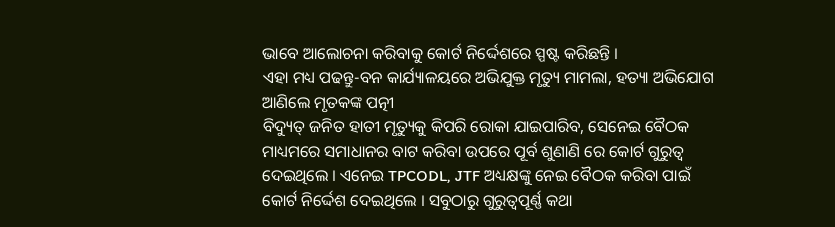ଭାବେ ଆଲୋଚନା କରିବାକୁ କୋର୍ଟ ନିର୍ଦ୍ଦେଶରେ ସ୍ପଷ୍ଟ କରିଛନ୍ତି ।
ଏହା ମଧ୍ୟ ପଢନ୍ତୁ-ବନ କାର୍ଯ୍ୟାଳୟରେ ଅଭିଯୁକ୍ତ ମୃତ୍ୟୁ ମାମଲା, ହତ୍ୟା ଅଭିଯୋଗ ଆଣିଲେ ମୃତକଙ୍କ ପତ୍ନୀ
ବିଦ୍ୟୁତ୍ ଜନିତ ହାତୀ ମୃତ୍ୟୁକୁ କିପରି ରୋକା ଯାଇପାରିବ, ସେନେଇ ବୈଠକ ମାଧ୍ୟମରେ ସମାଧାନର ବାଟ କରିବା ଉପରେ ପୂର୍ବ ଶୁଣାଣି ରେ କୋର୍ଟ ଗୁରୁତ୍ୱ ଦେଇଥିଲେ । ଏନେଇ TPCODL, JTF ଅଧ୍ୟକ୍ଷଙ୍କୁ ନେଇ ବୈଠକ କରିବା ପାଇଁ କୋର୍ଟ ନିର୍ଦ୍ଦେଶ ଦେଇଥିଲେ । ସବୁଠାରୁ ଗୁରୁତ୍ୱପୂର୍ଣ୍ଣ କଥା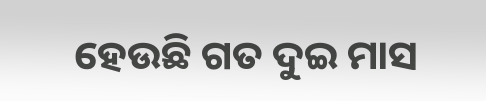ହେଉଛି ଗତ ଦୁଇ ମାସ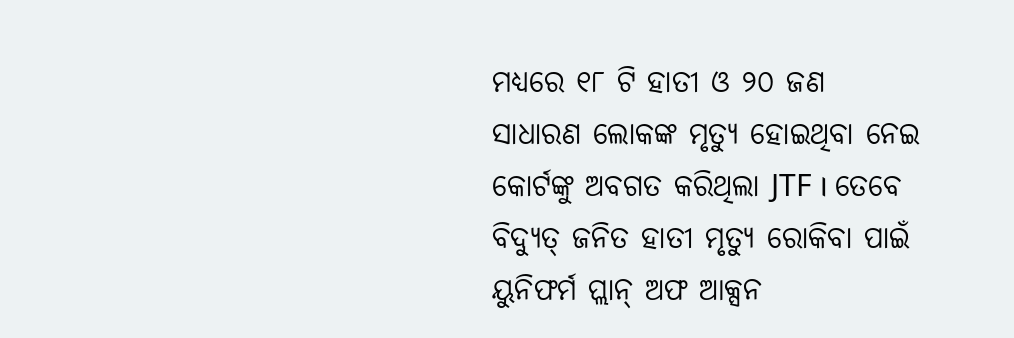ମଧ୍ୟରେ ୧୮ ଟି ହାତୀ ଓ ୨୦ ଜଣ ସାଧାରଣ ଲୋକଙ୍କ ମୃତ୍ୟୁ ହୋଇଥିବା ନେଇ କୋର୍ଟଙ୍କୁ ଅବଗତ କରିଥିଲା JTF । ତେବେ ବିଦ୍ୟୁତ୍ ଜନିତ ହାତୀ ମୃତ୍ୟୁ ରୋକିବା ପାଇଁ ୟୁନିଫର୍ମ ପ୍ଲାନ୍ ଅଫ ଆକ୍ସନ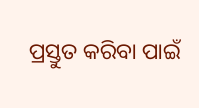ପ୍ରସ୍ତୁତ କରିବା ପାଇଁ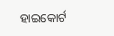ହାଇକୋର୍ଟ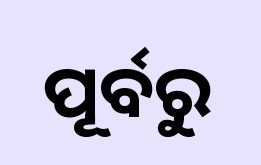ପୂର୍ବରୁ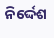ନିର୍ଦ୍ଦେଶ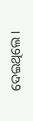ଦେଇଥିଲେ ।